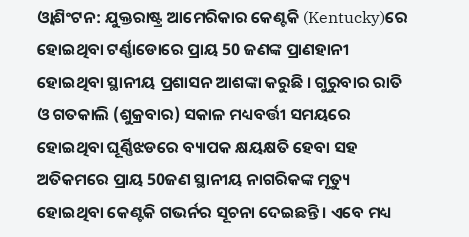ଓ୍ବାଶିଂଟନ: ଯୁକ୍ତରାଷ୍ଟ୍ର ଆମେରିକାର କେଣ୍ଟକି (Kentucky)ରେ ହୋଇଥିବା ଟର୍ଣ୍ଣାଡୋରେ ପ୍ରାୟ 50 ଜଣଙ୍କ ପ୍ରାଣହାନୀ ହୋଇଥିବା ସ୍ଥାନୀୟ ପ୍ରଶାସନ ଆଶଙ୍କା କରୁଛି । ଗୁରୁବାର ରାତି ଓ ଗତକାଲି (ଶୁକ୍ରବାର) ସକାଳ ମଧ୍ୟବର୍ତ୍ତୀ ସମୟରେ ହୋଇଥିବା ଘୂର୍ଣ୍ଣିଝଡରେ ବ୍ୟାପକ କ୍ଷୟକ୍ଷତି ହେବା ସହ ଅତିକମରେ ପ୍ରାୟ 50ଜଣ ସ୍ଥାନୀୟ ନାଗରିକଙ୍କ ମୃତ୍ୟୁ ହୋଇଥିବା କେଣ୍ଟକି ଗଭର୍ନର ସୂଚନା ଦେଇଛନ୍ତି । ଏବେ ମଧ୍ୟ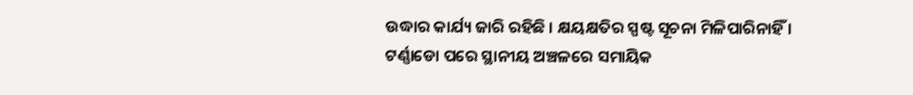ଉଦ୍ଧାର କାର୍ଯ୍ୟ ଜାରି ରହିଛି । କ୍ଷୟକ୍ଷତିର ସ୍ପଷ୍ଟ ସୂଚନା ମିଳିପାରିନାହିଁ ।
ଟର୍ଣ୍ଣାଡୋ ପରେ ସ୍ଥାନୀୟ ଅଞ୍ଚଳରେ ସମାୟିକ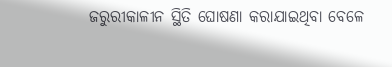ଜରୁରୀକାଳୀନ ସ୍ଥିତି ଘୋଷଣା କରାଯାଇଥିବା ବେଳେ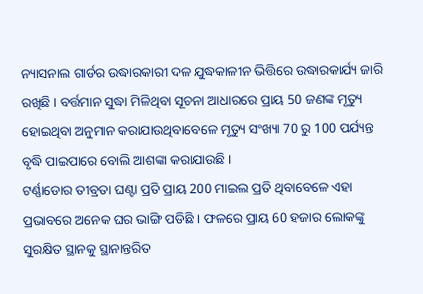ନ୍ୟାସନାଲ ଗାର୍ଡର ଉଦ୍ଧାରକାରୀ ଦଳ ଯୁଦ୍ଧକାଳୀନ ଭିତ୍ତିରେ ଉଦ୍ଧାରକାର୍ଯ୍ୟ ଜାରି ରଖିଛି । ବର୍ତ୍ତମାନ ସୁଦ୍ଧା ମିଳିଥିବା ସୂଚନା ଆଧାରରେ ପ୍ରାୟ 50 ଜଣଙ୍କ ମୃତ୍ୟୁ ହୋଇଥିବା ଅନୁମାନ କରାଯାଉଥିବାବେଳେ ମୃତ୍ୟୁ ସଂଖ୍ୟା 70 ରୁ 100 ପର୍ଯ୍ୟନ୍ତ ବୃଦ୍ଧି ପାଇପାରେ ବୋଲି ଆଶଙ୍କା କରାଯାଉଛି ।
ଟର୍ଣ୍ଣାଡୋର ତୀବ୍ରତା ଘଣ୍ଟା ପ୍ରତି ପ୍ରାୟ 200 ମାଇଲ ପ୍ରତି ଥିବାବେଳେ ଏହା ପ୍ରଭାବରେ ଅନେକ ଘର ଭାଙ୍ଗି ପଡିଛି । ଫଳରେ ପ୍ରାୟ 60 ହଜାର ଲୋକଙ୍କୁ ସୁରକ୍ଷିତ ସ୍ଥାନକୁ ସ୍ଥାନାନ୍ତରିତ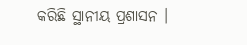କରିଛି ସ୍ଥାନୀୟ ପ୍ରଶାସନ ।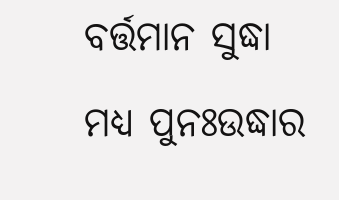ବର୍ତ୍ତମାନ ସୁଦ୍ଧା ମଧ୍ୟ ପୁନଃଉଦ୍ଧାର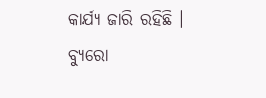କାର୍ଯ୍ୟ ଜାରି ରହିଛି ।
ବ୍ୟୁରୋ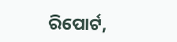ରିପୋର୍ଟ,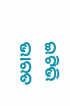ଇଟିଭି ଭାରତ